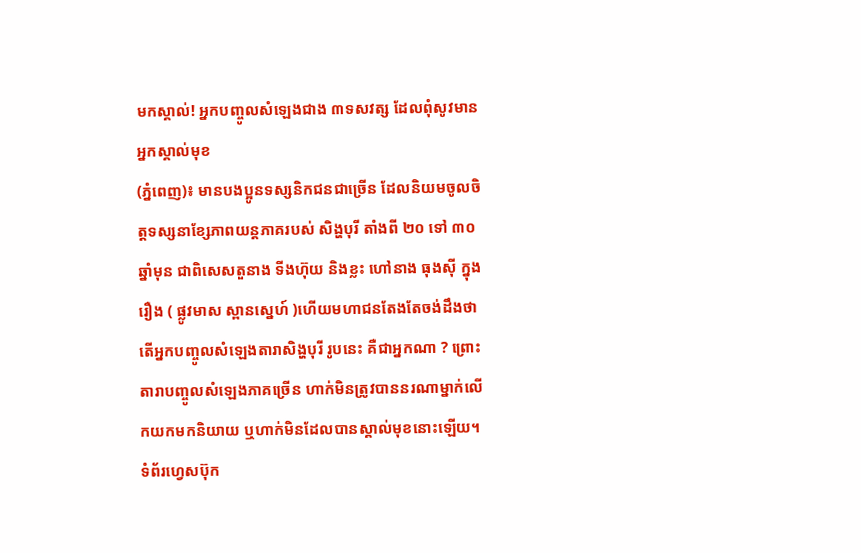មកស្គាល់! អ្នកបញ្ចូលសំឡេងជាង ៣ទសវត្ស ដែលពុំសូវមានអ្នកស្គាល់មុខ
(ភ្នំពេញ)៖ មានបងប្អូនទស្សនិកជនជាច្រើន ដែលនិយមចូលចិត្តទស្សនាខ្សែភាពយន្តភាគរបស់ សិង្ហបុរី តាំងពី ២០ ទៅ ៣០ឆ្នាំមុន ជាពិសេសតួនាង ទីងហ៊ុយ និងខ្លះ ហៅនាង ធុងស៊ី ក្នុងរឿង ( ផ្លូវមាស ស្ពានស្នេហ៍ )ហើយមហាជនតែងតែចង់ដឹងថា តើអ្នកបញ្ចូលសំឡេងតារាសិង្ហបុរី រូបនេះ គឺជាអ្នកណា ? ព្រោះតារាបញ្ចូលសំឡេងភាគច្រើន ហាក់មិនត្រូវបាននរណាម្នាក់លើកយកមកនិយាយ ឬហាក់មិនដែលបានស្គាល់មុខនោះឡើយ។
ទំព័រហ្វេសប៊ុក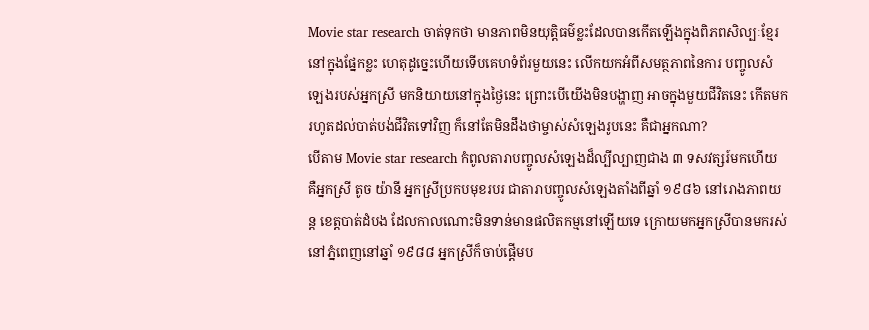Movie star research ចាត់ទុកថា មានភាពមិនយុត្តិធម៌ខ្លះដែលបានកើតឡើងក្នុងពិភពសិល្បៈខ្មែរនៅក្នុងផ្នែកខ្លះ ហេតុដូច្នេះហើយទើបគេហទំព័រមួយនេះ លើកយកអំពីសមត្ថភាពនៃការ បញ្ចូលសំឡេងរបស់អ្នកស្រី មកនិយាយនៅក្នុងថ្ងៃនេះ ព្រោះបើយើងមិនបង្ហាញ អាចក្នុងមួយជីវិតនេះ កើតមករហូតដល់បាត់បង់ជីវិតទៅវិញ ក៏នៅតែមិនដឹងថាម្ចាស់សំឡេងរូបនេះ គឺជាអ្នកណា?
បើតាម Movie star research កំពូលតារាបញ្ចូលសំឡេងដ៏ល្បីល្បាញជាង ៣ ទសវត្សរ៍មកហើយ គឺអ្នកស្រី តូច យ៉ានី អ្នកស្រីប្រកបមុខរបរ ជាតារាបញ្ចូលសំឡេងតាំងពីឆ្នាំ ១៩៨៦ នៅរោងភាពយន្ត ខេត្តបាត់ដំបង ដែលកាលណោះមិនទាន់មានផលិតកម្មនៅឡើយទេ ក្រោយមកអ្នកស្រីបានមករស់នៅភ្នំពេញនៅឆ្នាំ ១៩៨៨ អ្នកស្រីក៏ចាប់ផ្ដើមប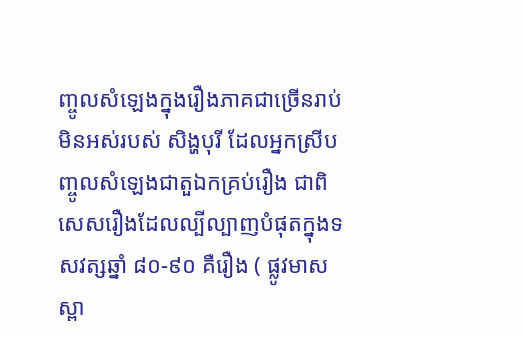ញ្ចូលសំឡេងក្នុងរឿងភាគជាច្រើនរាប់មិនអស់របស់ សិង្ហបុរី ដែលអ្នកស្រីបញ្ចូលសំឡេងជាតួឯកគ្រប់រឿង ជាពិសេសរឿងដែលល្បីល្បាញបំផុតក្នុងទសវត្សឆ្នាំ ៨០-៩០ គឺរឿង ( ផ្លូវមាសស្ពា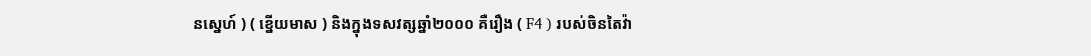នស្នេហ៍ ) ( ខ្នើយមាស ) និងក្នុងទសវត្សឆ្នាំ២០០០ គឺរឿង ( F4 ) របស់ចិនតៃវ៉ា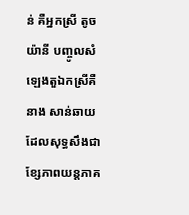ន់ គឺអ្នកស្រី តូច យ៉ានី បញ្ចូលសំឡេងតួឯកស្រីគឺនាង សាន់ឆាយ ដែលសុទ្ធសឹងជាខ្សែភាពយន្តភាគ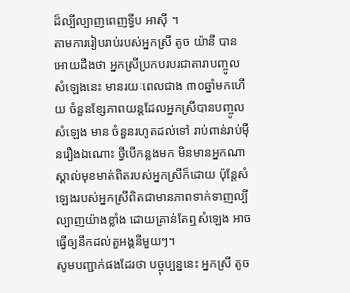ដ៏ល្បីល្បាញពេញទ្វីប អាស៊ី ។
តាមការរៀបរាប់របស់អ្នកស្រី តូច យ៉ានី បានអោយដឹងថា អ្នកស្រីប្រកបរបរជាតារាបញ្ចូលសំឡេងនេះ មានរយៈពេលជាង ៣០ឆ្នាំមកហើយ ចំនួនខ្សែភាពយន្តដែលអ្នកស្រីបានបញ្ចូលសំឡេង មាន ចំនួនរហូតដល់ទៅ រាប់ពាន់រាប់ម៉ឺនរឿងឯណោះ ថ្វីបើកន្លងមក មិនមានអ្នកណាស្គាល់មុខមាត់ពិតរបស់អ្នកស្រីក៏ដោយ ប៉ុន្ដែសំឡេងរបស់អ្នកស្រីពិតជាមានភាពទាក់ទាញល្បីល្បាញយ៉ាងខ្លាំង ដោយគ្រាន់តែឮសំឡេង អាចធ្វើឲ្យនឹកដល់តួអង្គនីមួយៗ។
សូមបញ្ជាក់ផងដែរថា បច្ចុប្បន្ននេះ អ្នកស្រី តូច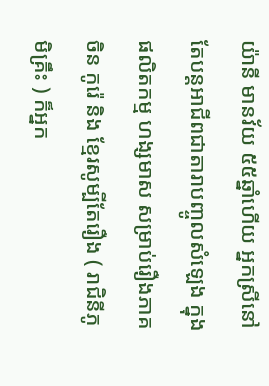យ៉ានី មានវ័យ ៥៥ឆ្នាំហើយ អ្នកស្រីនៅតែបន្តអាជីពជាតារាបញ្ចូលសំឡេង ក្នុងផលិតកម្ម ហង្សមាស សម្រាប់រឿងភាគ ចិន កូរ៉េ និង ខ្មែរសូម្បីតែរឿង ( រាជិនីភូមិគ្រឹះ ) ក៏អ្នក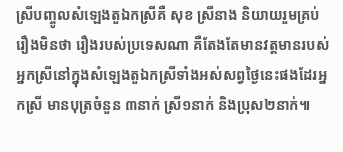ស្រីបញ្ចូលសំឡេងតួឯកស្រីគឺ សុខ ស្រីនាង និយាយរួមគ្រប់រឿងមិនថា រឿងរបស់ប្រទេសណា គឺតែងតែមានវត្តមានរបស់អ្នកស្រីនៅក្នុងសំឡេងតួឯកស្រីទាំងអស់សព្វថ្ងៃនេះផងដែរអ្នកស្រី មានបុត្រចំនួន ៣នាក់ ស្រី១នាក់ និងប្រុស២នាក់៕